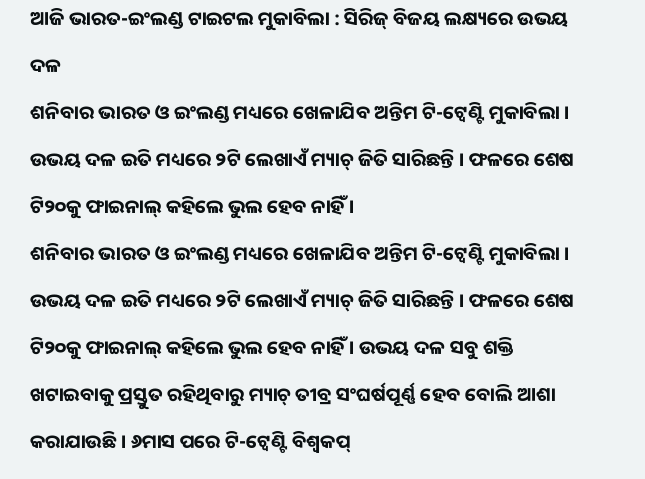ଆଜି ଭାରତ-ଇଂଲଣ୍ଡ ଟାଇଟଲ ମୁକାବିଲା : ସିରିଜ୍ ବିଜୟ ଲକ୍ଷ୍ୟରେ ଉଭୟ ଦଳ
ଶନିବାର ଭାରତ ଓ ଇଂଲଣ୍ଡ ମଧ୍ୟରେ ଖେଳାଯିବ ଅନ୍ତିମ ଟି-ଟ୍ୱେଣ୍ଟି ମୁକାବିଲା । ଉଭୟ ଦଳ ଇତି ମଧ୍ୟରେ ୨ଟି ଲେଖାଏଁ ମ୍ୟାଚ୍ ଜିତି ସାରିଛନ୍ତି । ଫଳରେ ଶେଷ ଟି୨୦କୁ ଫାଇନାଲ୍ କହିଲେ ଭୁଲ ହେବ ନାହିଁ ।
ଶନିବାର ଭାରତ ଓ ଇଂଲଣ୍ଡ ମଧ୍ୟରେ ଖେଳାଯିବ ଅନ୍ତିମ ଟି-ଟ୍ୱେଣ୍ଟି ମୁକାବିଲା । ଉଭୟ ଦଳ ଇତି ମଧ୍ୟରେ ୨ଟି ଲେଖାଏଁ ମ୍ୟାଚ୍ ଜିତି ସାରିଛନ୍ତି । ଫଳରେ ଶେଷ ଟି୨୦କୁ ଫାଇନାଲ୍ କହିଲେ ଭୁଲ ହେବ ନାହିଁ । ଉଭୟ ଦଳ ସବୁ ଶକ୍ତି ଖଟାଇବାକୁ ପ୍ରସ୍ତୁତ ରହିଥିବାରୁ ମ୍ୟାଚ୍ ତୀବ୍ର ସଂଘର୍ଷପୂର୍ଣ୍ଣ ହେବ ବୋଲି ଆଶା କରାଯାଉଛି । ୬ମାସ ପରେ ଟି-ଟ୍ୱେଣ୍ଟି ବିଶ୍ୱକପ୍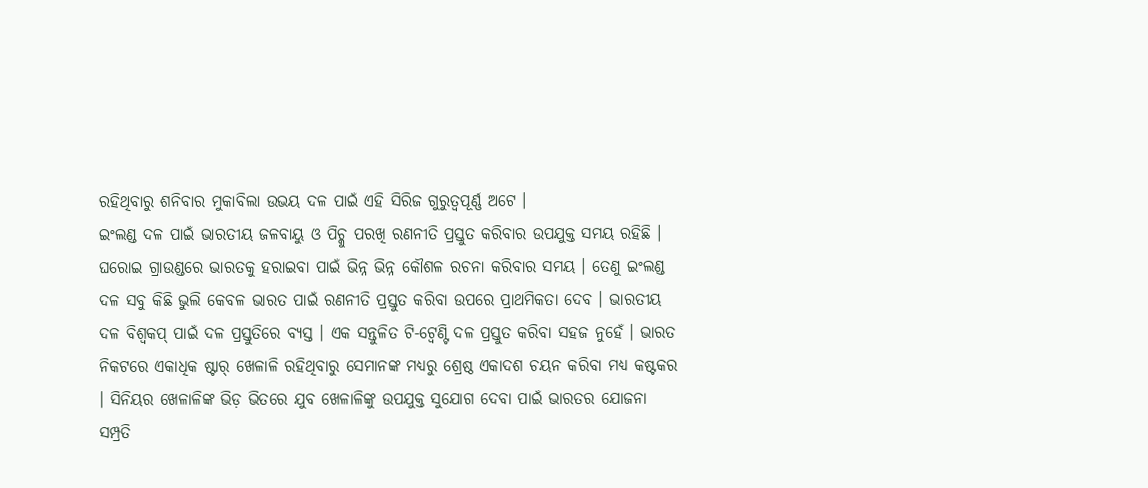ରହିଥିବାରୁ ଶନିବାର ମୁକାବିଲା ଉଭୟ ଦଳ ପାଇଁ ଏହି ସିରିଜ ଗୁରୁତ୍ୱପୂର୍ଣ୍ଣ ଅଟେ ।
ଇଂଲଣ୍ଡ ଦଳ ପାଇଁ ଭାରତୀୟ ଜଳବାୟୁ ଓ ପିଚ୍କୁ ପରଖି ରଣନୀତି ପ୍ରସ୍ତୁତ କରିବାର ଉପଯୁକ୍ତ ସମୟ ରହିଛି । ଘରୋଇ ଗ୍ରାଉଣ୍ଡରେ ଭାରତକୁ ହରାଇବା ପାଇଁ ଭିନ୍ନ ଭିନ୍ନ କୌଶଳ ରଚନା କରିବାର ସମୟ । ତେଣୁ ଇଂଲଣ୍ଡ ଦଳ ସବୁ କିଛି ଭୁଲି କେବଳ ଭାରତ ପାଇଁ ରଣନୀତି ପ୍ରସ୍ତୁତ କରିବା ଉପରେ ପ୍ରାଥମିକତା ଦେବ । ଭାରତୀୟ ଦଳ ବିଶ୍ୱକପ୍ ପାଇଁ ଦଳ ପ୍ରସ୍ତୁତିରେ ବ୍ୟସ୍ତ । ଏକ ସନ୍ତୁଳିତ ଟି-ଟ୍ୱେଣ୍ଟି ଦଳ ପ୍ରସ୍ତୁତ କରିବା ସହଜ ନୁହେଁ । ଭାରତ ନିକଟରେ ଏକାଧିକ ଷ୍ଟାର୍ ଖେଳାଳି ରହିଥିବାରୁ ସେମାନଙ୍କ ମଧ୍ୟରୁ ଶ୍ରେଷ୍ଠ ଏକାଦଶ ଚୟନ କରିବା ମଧ୍ୟ କଷ୍ଟକର । ସିନିୟର ଖେଳାଳିଙ୍କ ଭିଡ଼ ଭିତରେ ଯୁବ ଖେଳାଳିଙ୍କୁ ଉପଯୁକ୍ତ ସୁଯୋଗ ଦେବା ପାଇଁ ଭାରତର ଯୋଜନା ସମ୍ପ୍ରତି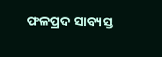ଫଳପ୍ରଦ ସାବ୍ୟସ୍ତ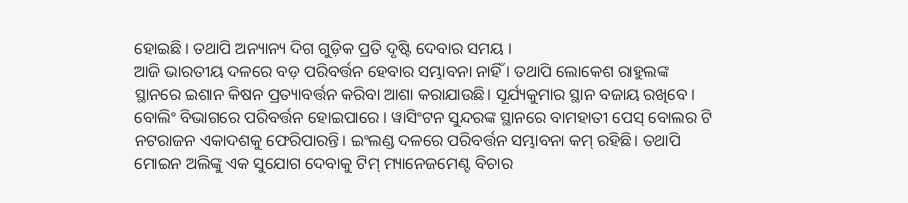ହୋଇଛି । ତଥାପି ଅନ୍ୟାନ୍ୟ ଦିଗ ଗୁଡ଼ିକ ପ୍ରତି ଦୃଷ୍ଟି ଦେବାର ସମୟ ।
ଆଜି ଭାରତୀୟ ଦଳରେ ବଡ଼ ପରିବର୍ତ୍ତନ ହେବାର ସମ୍ଭାବନା ନାହିଁ । ତଥାପି ଲୋକେଶ ରାହୁଲଙ୍କ ସ୍ଥାନରେ ଇଶାନ କିଷନ ପ୍ରତ୍ୟାବର୍ତ୍ତନ କରିବା ଆଶା କରାଯାଉଛି। ସୂର୍ଯ୍ୟକୁମାର ସ୍ଥାନ ବଜାୟ ରଖିବେ । ବୋଲିଂ ବିଭାଗରେ ପରିବର୍ତ୍ତନ ହୋଇପାରେ । ୱାସିଂଟନ ସୁନ୍ଦରଙ୍କ ସ୍ଥାନରେ ବାମହାତୀ ପେସ୍ ବୋଲର ଟି ନଟରାଜନ ଏକାଦଶକୁ ଫେରିପାରନ୍ତି। ଇଂଲଣ୍ଡ ଦଳରେ ପରିବର୍ତ୍ତନ ସମ୍ଭାବନା କମ୍ ରହିଛି। ତଥାପି ମୋଇନ ଅଲିଙ୍କୁ ଏକ ସୁଯୋଗ ଦେବାକୁ ଟିମ୍ ମ୍ୟାନେଜମେଣ୍ଟ ବିଚାର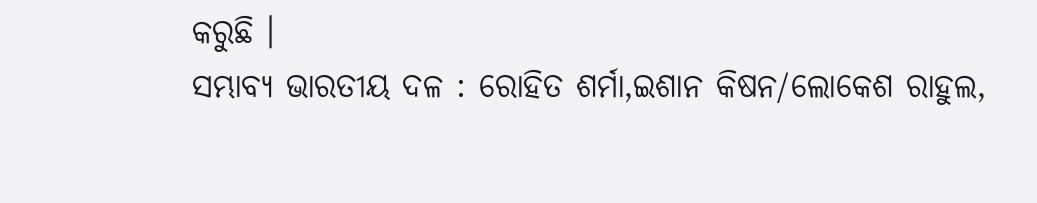କରୁଛି ।
ସମ୍ଭାବ୍ୟ ଭାରତୀୟ ଦଳ : ରୋହିତ ଶର୍ମା,ଇଶାନ କିଷନ/ଲୋକେଶ ରାହୁଲ,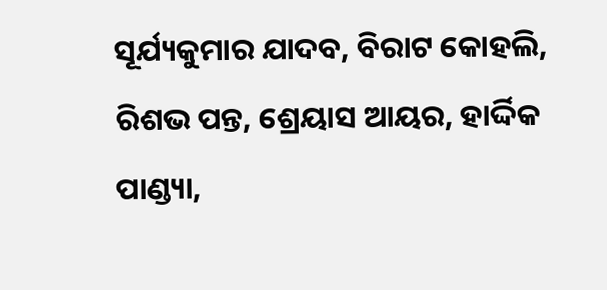ସୂର୍ଯ୍ୟକୁମାର ଯାଦବ, ବିରାଟ କୋହଲି, ରିଶଭ ପନ୍ତ, ଶ୍ରେୟାସ ଆୟର, ହାର୍ଦ୍ଦିକ ପାଣ୍ଡ୍ୟା,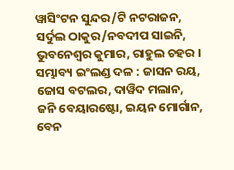ୱାସିଂଟନ ସୁନ୍ଦର/ଟି ନଟରାଜନ, ସର୍ଦୁଲ ଠାକୁର/ନବଦୀପ ସାଇନି, ଭୁବନେଶ୍ୱର କୁମାର, ରାହୁଲ ଚହର ।
ସମ୍ଭାବ୍ୟ ଇଂଲଣ୍ଡ ଦଳ : ଜାସନ ରୟ, ଜୋସ ବଟଲର, ଦାୱିଦ ମଲାନ, ଜନି ବେୟାରଷ୍ଟୋ, ଇୟନ ମୋର୍ଗାନ, ବେନ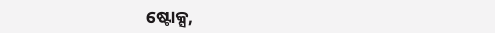ଷ୍ଟୋକ୍ସ,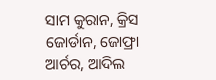ସାମ କୁରାନ, କ୍ରିସ ଜୋର୍ଡାନ, ଜୋଫ୍ରା ଆର୍ଚର, ଆଦିଲ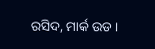ରସିଦ, ମାର୍କ ଉଡ ।